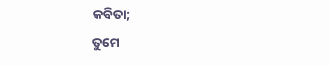କବିତା;
ତୁମେ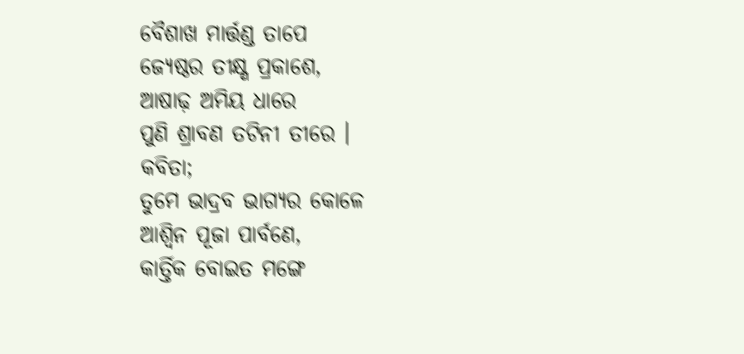ବୈଶାଖ ମାର୍ତ୍ତଣ୍ଡ ତାପେ
ଜ୍ୟେଷ୍ଠର ତୀକ୍ଷ୍ଣ ପ୍ରକାଶେ,
ଆଷାଢ଼ ଅମିୟ ଧାରେ
ପୁଣି ଶ୍ରାବଣ ତଟିନୀ ତୀରେ ।
କବିତା;
ତୁମେ ଭାଦ୍ରବ ଭାଗ୍ୟର କୋଳେ
ଆଶ୍ୱିନ ପୂଜା ପାର୍ବଣେ,
କାର୍ତ୍ତିକ ବୋଇତ ମଙ୍ଗେ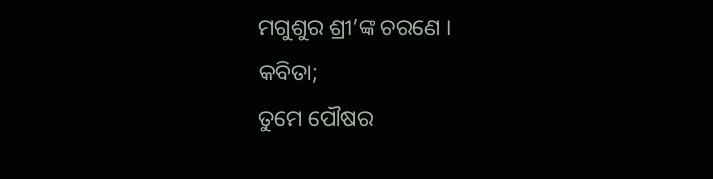ମଗୁଶୁର ଶ୍ରୀ’ଙ୍କ ଚରଣେ ।
କବିତା;
ତୁମେ ପୌଷର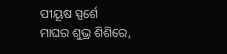ପୀୟୂଷ ସ୍ପର୍ଶେ
ମାଘର ଶୁଭ୍ର ଶିଶିରେ,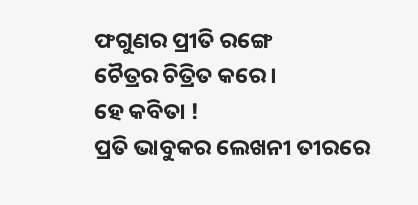ଫଗୁଣର ପ୍ରୀତି ରଙ୍ଗେ
ଚୈତ୍ରର ଚିତ୍ରିତ କରେ ।
ହେ କବିତା !
ପ୍ରତି ଭାବୁକର ଲେଖନୀ ତୀରରେ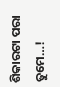ଶିକାରଟା ପରା ତୁମେ…!